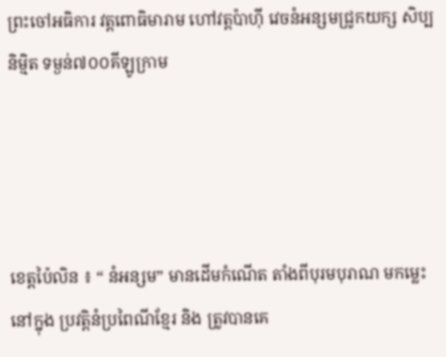ព្រះចៅអធិការ វត្តពោធិមារាម ហៅវត្តប៉ាហ៊ី វេចនំអន្សមជ្រូកយក្ស សិប្បនិម្មិត ទម្ងន់៧០០គីឡូក្រាម




ខេត្តប៉ៃលិន ៖ “ នំអន្សម” មានដើមកំណើត តាំងពីបុរមបុរាណ មកម្លេះនៅក្នុង ប្រវត្តិនំប្រពៃណីខ្មែរ និង ត្រូវបានគេ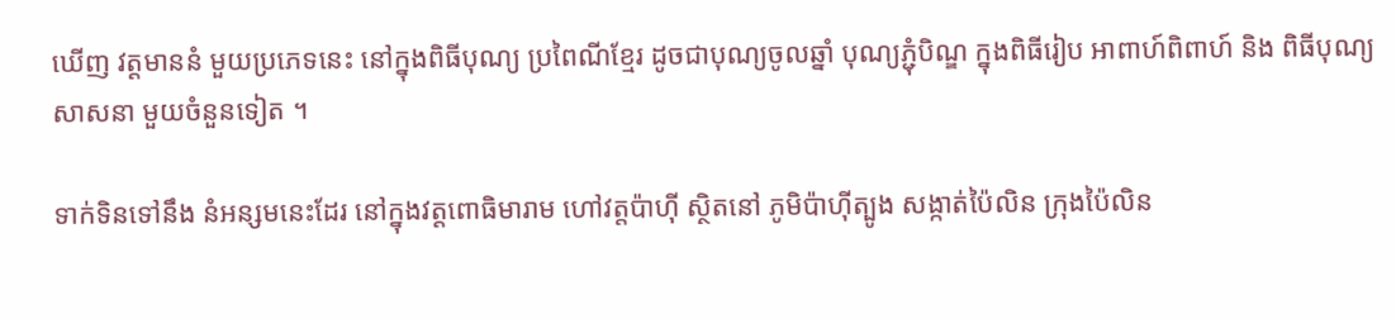ឃើញ វត្តមាននំ មួយប្រភេទនេះ នៅក្នុងពិធីបុណ្យ ប្រពៃណីខ្មែរ ដូចជាបុណ្យចូលឆ្នាំ បុណ្យភ្ជុំបិណ្ឌ ក្នុងពិធីរៀប អាពាហ៍ពិពាហ៍ និង ពិធីបុណ្យសាសនា មួយចំនួនទៀត ។

ទាក់ទិនទៅនឹង នំអន្សមនេះដែរ នៅក្នុងវត្តពោធិមារាម ហៅវត្តប៉ាហ៊ី ស្ថិតនៅ ភូមិប៉ាហ៊ីត្បូង សង្កាត់ប៉ៃលិន ក្រុងប៉ៃលិន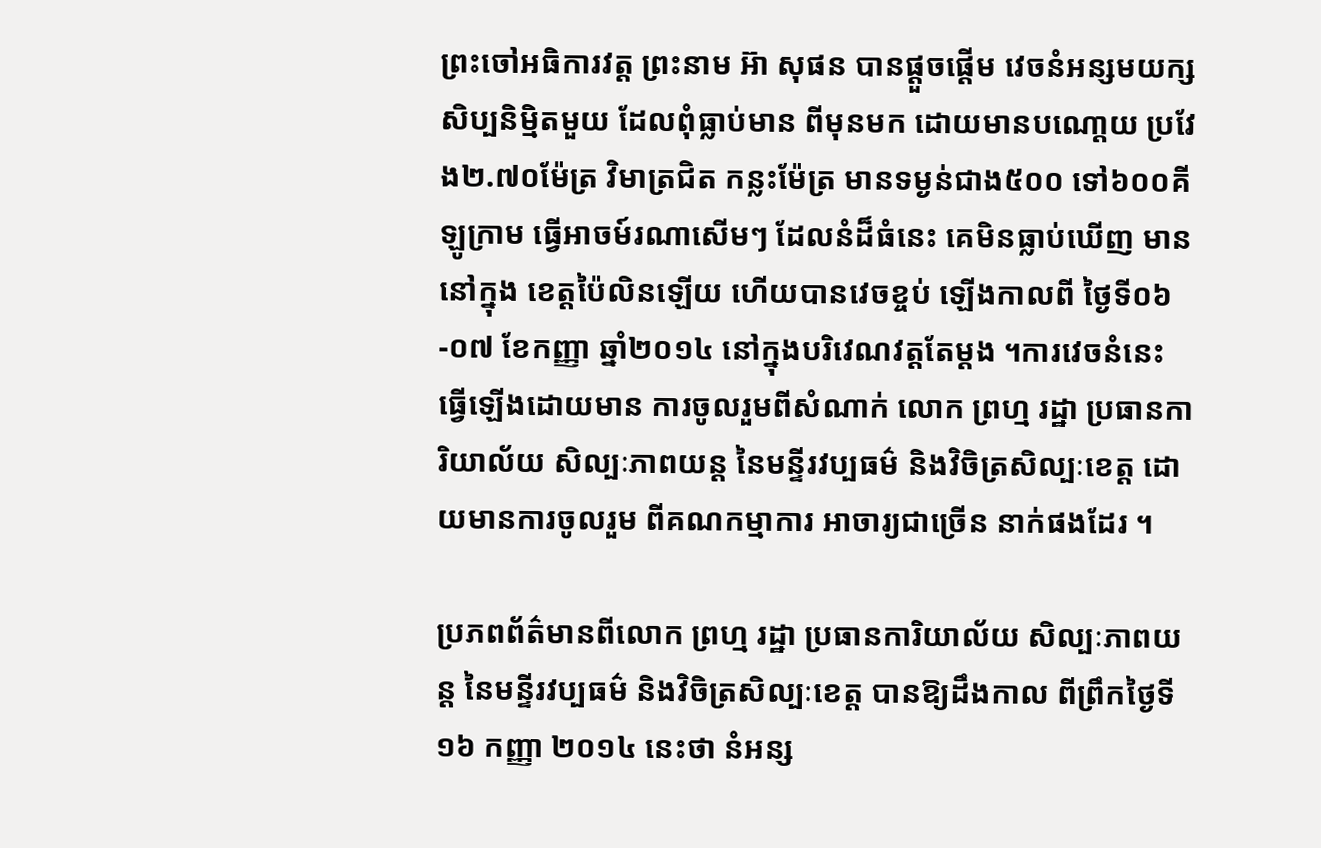ព្រះចៅអធិការវត្ត ព្រះនាម អ៊ា សុផន បានផ្តួចផ្តើម វេចនំអន្សមយក្ស សិប្បនិម្មិតមួយ ដែលពុំធ្លាប់មាន ពីមុនមក ដោយមានបណោ្តយ ប្រវែង២.៧០ម៉ែត្រ វិមាត្រជិត កន្លះម៉ែត្រ មានទម្ងន់ជាង៥០០ ទៅ៦០០គីឡូក្រាម ធ្វើអាចម៍រណាសើមៗ ដែលនំដ៏ធំនេះ គេមិនធ្លាប់ឃើញ មាននៅក្នុង ខេត្តប៉ៃលិនឡើយ ហើយបានវេចខ្ចប់ ឡើងកាលពី ថ្ងៃទី០៦-០៧ ខែកញ្ញា ឆ្នាំ២០១៤ នៅក្នុងបរិវេណវត្តតែម្តង ។ការវេចនំនេះ ធ្វើឡើងដោយមាន ការចូលរួមពីសំណាក់ លោក ព្រហ្ម រដ្ឋា ប្រធានការិយាល័យ សិល្បៈភាពយន្ត នៃមន្ទីរវប្បធម៌ និងវិចិត្រសិល្បៈខេត្ត ដោយមានការចូលរួម ពីគណកម្មាការ អាចារ្យជាច្រើន នាក់ផងដែរ ។

ប្រភពព័ត៌មានពីលោក ព្រហ្ម រដ្ឋា ប្រធានការិយាល័យ សិល្បៈភាពយន្ត នៃមន្ទីរវប្បធម៌ និងវិចិត្រសិល្បៈខេត្ត បានឱ្យដឹងកាល ពីព្រឹកថ្ងៃទី១៦ កញ្ញា ២០១៤ នេះថា នំអន្ស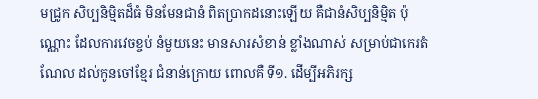មជ្រូក សិប្បនិម្មិតដ៏ធំ មិនមែនជានំ ពិតប្រាកដនោះឡើយ គឺជានំសិប្បនិម្មិត ប៉ុណ្ណោះ ដែលការវេចខ្ចប់ នំមួយនេះ មានសារសំខាន់ ខ្លាំងណាស់ សម្រាប់ជាកេរតំណែល ដល់កូនចៅខ្មែរ ជំនាន់ក្រោយ ពោលគឺ ទី១. ដើម្បីអភិរក្ស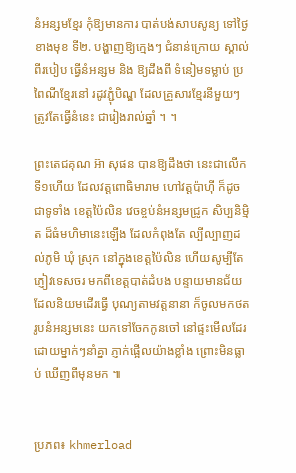នំអន្សមខ្មែរ កុំឱ្យមានការ បាត់បង់សាបសូន្យ ទៅថ្ងៃខាងមុខ ទី២. បង្ហាញឱ្យក្មេងៗ ជំនាន់ក្រោយ ស្គាល់ពីរបៀប ធ្វើនំអន្សម និង ឱ្យដឹងពី ទំនៀមទម្លាប់ ប្រពៃណីខ្មែរនៅ រដូវភ្ជុំបិណ្ឌ ដែលគ្រួសារខ្មែរនីមួយៗ ត្រូវតែធ្វើនំនេះ ជារៀងរាល់ឆ្នាំ ។ ។

ព្រះតេជគុណ អ៊ា សុផន បានឱ្យដឹងថា នេះជាលើកទី១ហើយ ដែលវត្តពោធិមារាម ហៅវត្តប៉ាហ៊ី ក៏ដូចជាទូទាំង ខេត្តប៉ៃលិន វេចខ្ចប់នំអន្សមជ្រូក សិប្បនិម្មិត ដ៏ធំមហិមានេះឡើង ដែលកំពុងតែ ល្បីល្បាញដល់ភូមិ ឃុំ ស្រុក នៅក្នុងខេត្តប៉ៃលិន ហើយសូម្បីតែ ភ្ញៀវទេសចរ មកពីខេត្តបាត់ដំបង បន្ទាយមានជ័យ ដែលនិយមដើរធ្វើ បុណ្យតាមវត្តនានា ក៏ចូលមកថត រូបនំអន្សមនេះ យកទៅចែកកូនចៅ នៅផ្ទះមើលដែរ ដោយម្នាក់ៗនាំគ្នា ភ្ញាក់ផ្អើលយ៉ាងខ្លាំង ព្រោះមិនធ្លាប់ ឃើញពីមុនមក ៕


ប្រភព៖ khmerload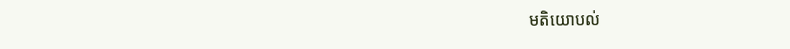មតិយោបល់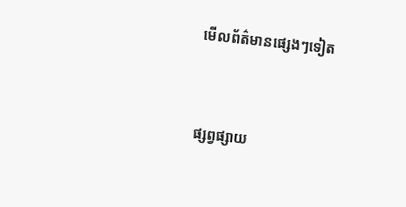មើលព័ត៌មានផ្សេងៗទៀត


ផ្សព្វផ្សាយ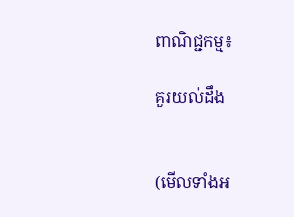ពាណិជ្ជកម្ម៖

គួរយល់ដឹង


(មើលទាំងអ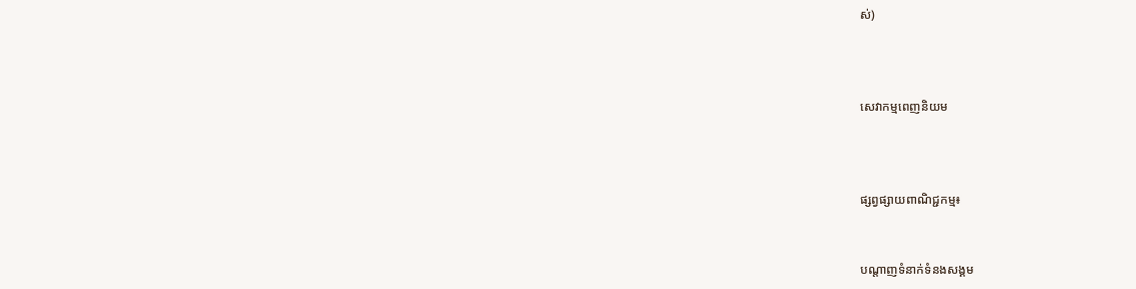ស់)



សេវាកម្មពេញនិយម



ផ្សព្វផ្សាយពាណិជ្ជកម្ម៖


បណ្តាញទំនាក់ទំនងសង្គម